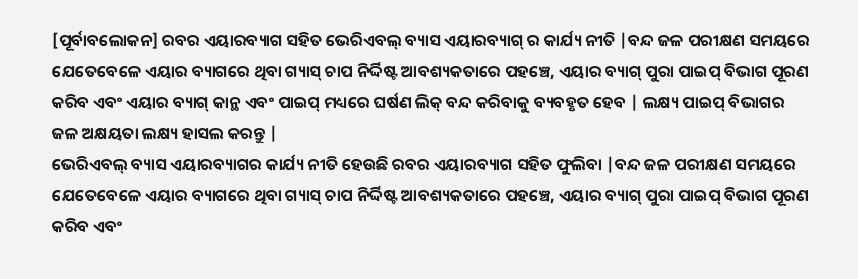[ପୂର୍ବାବଲୋକନ] ରବର ଏୟାରବ୍ୟାଗ ସହିତ ଭେରିଏବଲ୍ ବ୍ୟାସ ଏୟାରବ୍ୟାଗ୍ ର କାର୍ଯ୍ୟ ନୀତି |ବନ୍ଦ ଜଳ ପରୀକ୍ଷଣ ସମୟରେ ଯେତେବେଳେ ଏୟାର ବ୍ୟାଗରେ ଥିବା ଗ୍ୟାସ୍ ଚାପ ନିର୍ଦ୍ଦିଷ୍ଟ ଆବଶ୍ୟକତାରେ ପହଞ୍ଚେ, ଏୟାର ବ୍ୟାଗ୍ ପୁରା ପାଇପ୍ ବିଭାଗ ପୂରଣ କରିବ ଏବଂ ଏୟାର ବ୍ୟାଗ୍ କାନ୍ଥ ଏବଂ ପାଇପ୍ ମଧ୍ୟରେ ଘର୍ଷଣ ଲିକ୍ ବନ୍ଦ କରିବାକୁ ବ୍ୟବହୃତ ହେବ | ଲକ୍ଷ୍ୟ ପାଇପ୍ ବିଭାଗର ଜଳ ଅକ୍ଷୟତା ଲକ୍ଷ୍ୟ ହାସଲ କରନ୍ତୁ |
ଭେରିଏବଲ୍ ବ୍ୟାସ ଏୟାରବ୍ୟାଗର କାର୍ଯ୍ୟ ନୀତି ହେଉଛି ରବର ଏୟାରବ୍ୟାଗ ସହିତ ଫୁଲିବା |ବନ୍ଦ ଜଳ ପରୀକ୍ଷଣ ସମୟରେ ଯେତେବେଳେ ଏୟାର ବ୍ୟାଗରେ ଥିବା ଗ୍ୟାସ୍ ଚାପ ନିର୍ଦ୍ଦିଷ୍ଟ ଆବଶ୍ୟକତାରେ ପହଞ୍ଚେ, ଏୟାର ବ୍ୟାଗ୍ ପୁରା ପାଇପ୍ ବିଭାଗ ପୂରଣ କରିବ ଏବଂ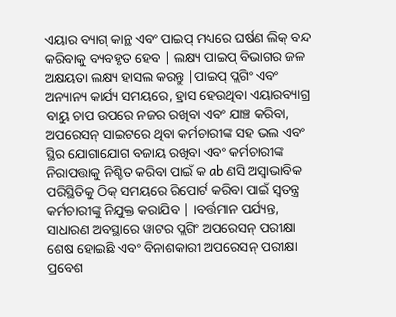ଏୟାର ବ୍ୟାଗ୍ କାନ୍ଥ ଏବଂ ପାଇପ୍ ମଧ୍ୟରେ ଘର୍ଷଣ ଲିକ୍ ବନ୍ଦ କରିବାକୁ ବ୍ୟବହୃତ ହେବ | ଲକ୍ଷ୍ୟ ପାଇପ୍ ବିଭାଗର ଜଳ ଅକ୍ଷୟତା ଲକ୍ଷ୍ୟ ହାସଲ କରନ୍ତୁ |ପାଇପ୍ ପ୍ଲଗିଂ ଏବଂ ଅନ୍ୟାନ୍ୟ କାର୍ଯ୍ୟ ସମୟରେ, ହ୍ରାସ ହେଉଥିବା ଏୟାରବ୍ୟାଗ୍ର ବାୟୁ ଚାପ ଉପରେ ନଜର ରଖିବା ଏବଂ ଯାଞ୍ଚ କରିବା, ଅପରେସନ୍ ସାଇଟରେ ଥିବା କର୍ମଚାରୀଙ୍କ ସହ ଭଲ ଏବଂ ସ୍ଥିର ଯୋଗାଯୋଗ ବଜାୟ ରଖିବା ଏବଂ କର୍ମଚାରୀଙ୍କ ନିରାପତ୍ତାକୁ ନିଶ୍ଚିତ କରିବା ପାଇଁ କ ab ଣସି ଅସ୍ୱାଭାବିକ ପରିସ୍ଥିତିକୁ ଠିକ୍ ସମୟରେ ରିପୋର୍ଟ କରିବା ପାଇଁ ସ୍ୱତନ୍ତ୍ର କର୍ମଚାରୀଙ୍କୁ ନିଯୁକ୍ତ କରାଯିବ | ।ବର୍ତ୍ତମାନ ପର୍ଯ୍ୟନ୍ତ, ସାଧାରଣ ଅବସ୍ଥାରେ ୱାଟର ପ୍ଲଗିଂ ଅପରେସନ୍ ପରୀକ୍ଷା ଶେଷ ହୋଇଛି ଏବଂ ବିନାଶକାରୀ ଅପରେସନ୍ ପରୀକ୍ଷା ପ୍ରବେଶ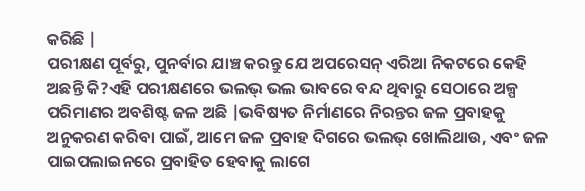କରିଛି |
ପରୀକ୍ଷଣ ପୂର୍ବରୁ, ପୁନର୍ବାର ଯାଞ୍ଚ କରନ୍ତୁ ଯେ ଅପରେସନ୍ ଏରିଆ ନିକଟରେ କେହି ଅଛନ୍ତି କି?ଏହି ପରୀକ୍ଷଣରେ ଭଲଭ୍ ଭଲ ଭାବରେ ବନ୍ଦ ଥିବାରୁ ସେଠାରେ ଅଳ୍ପ ପରିମାଣର ଅବଶିଷ୍ଟ ଜଳ ଅଛି |ଭବିଷ୍ୟତ ନିର୍ମାଣରେ ନିରନ୍ତର ଜଳ ପ୍ରବାହକୁ ଅନୁକରଣ କରିବା ପାଇଁ, ଆମେ ଜଳ ପ୍ରବାହ ଦିଗରେ ଭଲଭ୍ ଖୋଲିଥାଉ, ଏବଂ ଜଳ ପାଇପଲାଇନରେ ପ୍ରବାହିତ ହେବାକୁ ଲାଗେ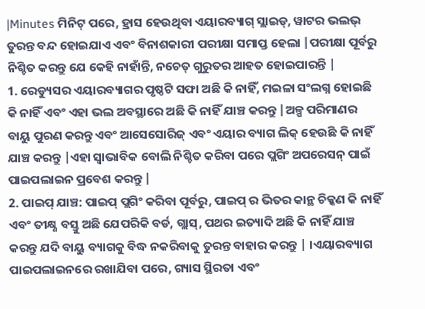|Minutes ମିନିଟ୍ ପରେ, ହ୍ରାସ ହେଉଥିବା ଏୟାରବ୍ୟାଗ୍ ସ୍ଲାଇଡ୍, ୱାଟର ଭଲଭ୍ ତୁରନ୍ତ ବନ୍ଦ ହୋଇଯାଏ ଏବଂ ବିନାଶକାରୀ ପରୀକ୍ଷା ସମାପ୍ତ ହେଲା |ପରୀକ୍ଷା ପୂର୍ବରୁ ନିଶ୍ଚିତ କରନ୍ତୁ ଯେ କେହି ନାହାଁନ୍ତି, ନଚେତ୍ ଗୁରୁତର ଆହତ ହୋଇପାରନ୍ତି |
1. ରେଡ୍ୟୁସର ଏୟାରବ୍ୟାଗର ପୃଷ୍ଠଟି ସଫା ଅଛି କି ନାହିଁ, ମଇଳା ସଂଲଗ୍ନ ହୋଇଛି କି ନାହିଁ ଏବଂ ଏହା ଭଲ ଅବସ୍ଥାରେ ଅଛି କି ନାହିଁ ଯାଞ୍ଚ କରନ୍ତୁ |ଅଳ୍ପ ପରିମାଣର ବାୟୁ ପୁରଣ କରନ୍ତୁ ଏବଂ ଆସେସୋରିଜ୍ ଏବଂ ଏୟାର ବ୍ୟାଗ ଲିକ୍ ହେଉଛି କି ନାହିଁ ଯାଞ୍ଚ କରନ୍ତୁ |ଏହା ସ୍ୱାଭାବିକ ବୋଲି ନିଶ୍ଚିତ କରିବା ପରେ ପ୍ଲଗିଂ ଅପରେସନ୍ ପାଇଁ ପାଇପଲାଇନ ପ୍ରବେଶ କରନ୍ତୁ |
2. ପାଇପ୍ ଯାଞ୍ଚ: ପାଇପ୍ ପ୍ଲଗିଂ କରିବା ପୂର୍ବରୁ, ପାଇପ୍ ର ଭିତର କାନ୍ଥ ଚିକ୍କଣ କି ନାହିଁ ଏବଂ ତୀକ୍ଷ୍ଣ ବସ୍ତୁ ଅଛି ଯେପରିକି ବର୍ଡ, ଗ୍ଲାସ୍, ପଥର ଇତ୍ୟାଦି ଅଛି କି ନାହିଁ ଯାଞ୍ଚ କରନ୍ତୁ ଯଦି ବାୟୁ ବ୍ୟାଗକୁ ବିଦ୍ଧ ନକରିବାକୁ ତୁରନ୍ତ ବାହାର କରନ୍ତୁ | ।ଏୟାରବ୍ୟାଗ ପାଇପଲାଇନରେ ରଖାଯିବା ପରେ, ଗ୍ୟାସ ସ୍ଥିରତା ଏବଂ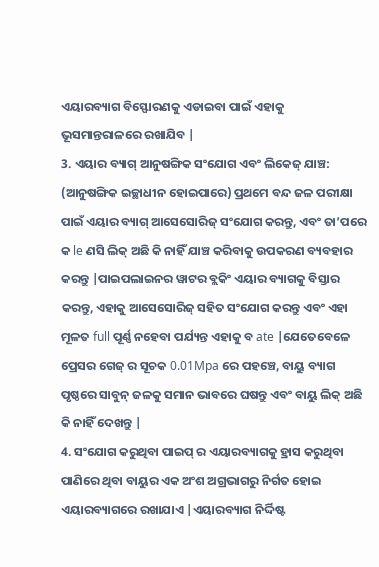ଏୟାରବ୍ୟାଗ ବିସ୍ଫୋରଣକୁ ଏଡାଇବା ପାଇଁ ଏହାକୁ ଭୂସମାନ୍ତରାଳରେ ରଖାଯିବ |
3. ଏୟାର ବ୍ୟାଗ୍ ଆନୁଷଙ୍ଗିକ ସଂଯୋଗ ଏବଂ ଲିକେଜ୍ ଯାଞ୍ଚ: (ଆନୁଷଙ୍ଗିକ ଇଚ୍ଛାଧୀନ ହୋଇପାରେ) ପ୍ରଥମେ ବନ୍ଦ ଜଳ ପରୀକ୍ଷା ପାଇଁ ଏୟାର ବ୍ୟାଗ୍ ଆସେସୋରିଜ୍ ସଂଯୋଗ କରନ୍ତୁ, ଏବଂ ତା’ପରେ କ le ଣସି ଲିକ୍ ଅଛି କି ନାହିଁ ଯାଞ୍ଚ କରିବାକୁ ଉପକରଣ ବ୍ୟବହାର କରନ୍ତୁ |ପାଇପଲାଇନର ୱାଟର ବ୍ଲକିଂ ଏୟାର ବ୍ୟାଗକୁ ବିସ୍ତାର କରନ୍ତୁ, ଏହାକୁ ଆସେସୋରିଜ୍ ସହିତ ସଂଯୋଗ କରନ୍ତୁ ଏବଂ ଏହା ମୂଳତ full ପୂର୍ଣ୍ଣ ନହେବା ପର୍ଯ୍ୟନ୍ତ ଏହାକୁ ବ ate |ଯେତେବେଳେ ପ୍ରେସର ଗେଜ୍ ର ସୂଚକ 0.01Mpa ରେ ପହଞ୍ଚେ, ବାୟୁ ବ୍ୟାଗ ପୃଷ୍ଠରେ ସାବୁନ୍ ଜଳକୁ ସମାନ ଭାବରେ ଘଷନ୍ତୁ ଏବଂ ବାୟୁ ଲିକ୍ ଅଛି କି ନାହିଁ ଦେଖନ୍ତୁ |
4. ସଂଯୋଗ କରୁଥିବା ପାଇପ୍ ର ଏୟାରବ୍ୟାଗକୁ ହ୍ରାସ କରୁଥିବା ପାଣିରେ ଥିବା ବାୟୁର ଏକ ଅଂଶ ଅଗ୍ରଭାଗରୁ ନିର୍ଗତ ହୋଇ ଏୟାରବ୍ୟାଗରେ ରଖାଯାଏ |ଏୟାରବ୍ୟାଗ ନିର୍ଦ୍ଦିଷ୍ଟ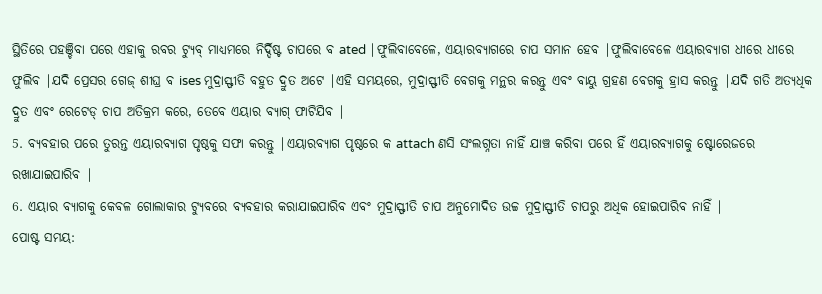ସ୍ଥିତିରେ ପହଞ୍ଚିବା ପରେ ଏହାକୁ ରବର ଟ୍ୟୁବ୍ ମାଧ୍ୟମରେ ନିର୍ଦ୍ଦିଷ୍ଟ ଚାପରେ ବ ated |ଫୁଲିବାବେଳେ, ଏୟାରବ୍ୟାଗରେ ଚାପ ସମାନ ହେବ |ଫୁଲିବାବେଳେ ଏୟାରବ୍ୟାଗ ଧୀରେ ଧୀରେ ଫୁଲିବ |ଯଦି ପ୍ରେସର ଗେଜ୍ ଶୀଘ୍ର ବ ises ମୁଦ୍ରାସ୍ଫୀତି ବହୁତ ଦ୍ରୁତ ଅଟେ |ଏହି ସମୟରେ, ମୁଦ୍ରାସ୍ଫୀତି ବେଗକୁ ମନ୍ଥର କରନ୍ତୁ ଏବଂ ବାୟୁ ଗ୍ରହଣ ବେଗକୁ ହ୍ରାସ କରନ୍ତୁ |ଯଦି ଗତି ଅତ୍ୟଧିକ ଦ୍ରୁତ ଏବଂ ରେଟେଡ୍ ଚାପ ଅତିକ୍ରମ କରେ, ତେବେ ଏୟାର ବ୍ୟାଗ୍ ଫାଟିଯିବ |
5. ବ୍ୟବହାର ପରେ ତୁରନ୍ତ ଏୟାରବ୍ୟାଗ ପୃଷ୍ଠକୁ ସଫା କରନ୍ତୁ |ଏୟାରବ୍ୟାଗ ପୃଷ୍ଠରେ କ attach ଣସି ସଂଲଗ୍ନତା ନାହିଁ ଯାଞ୍ଚ କରିବା ପରେ ହିଁ ଏୟାରବ୍ୟାଗକୁ ଷ୍ଟୋରେଜରେ ରଖାଯାଇପାରିବ |
6. ଏୟାର ବ୍ୟାଗକୁ କେବଳ ଗୋଲାକାର ଟ୍ୟୁବରେ ବ୍ୟବହାର କରାଯାଇପାରିବ ଏବଂ ମୁଦ୍ରାସ୍ଫୀତି ଚାପ ଅନୁମୋଦିତ ଉଚ୍ଚ ମୁଦ୍ରାସ୍ଫୀତି ଚାପରୁ ଅଧିକ ହୋଇପାରିବ ନାହିଁ |
ପୋଷ୍ଟ ସମୟ: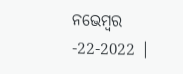ନଭେମ୍ବର -22-2022 |